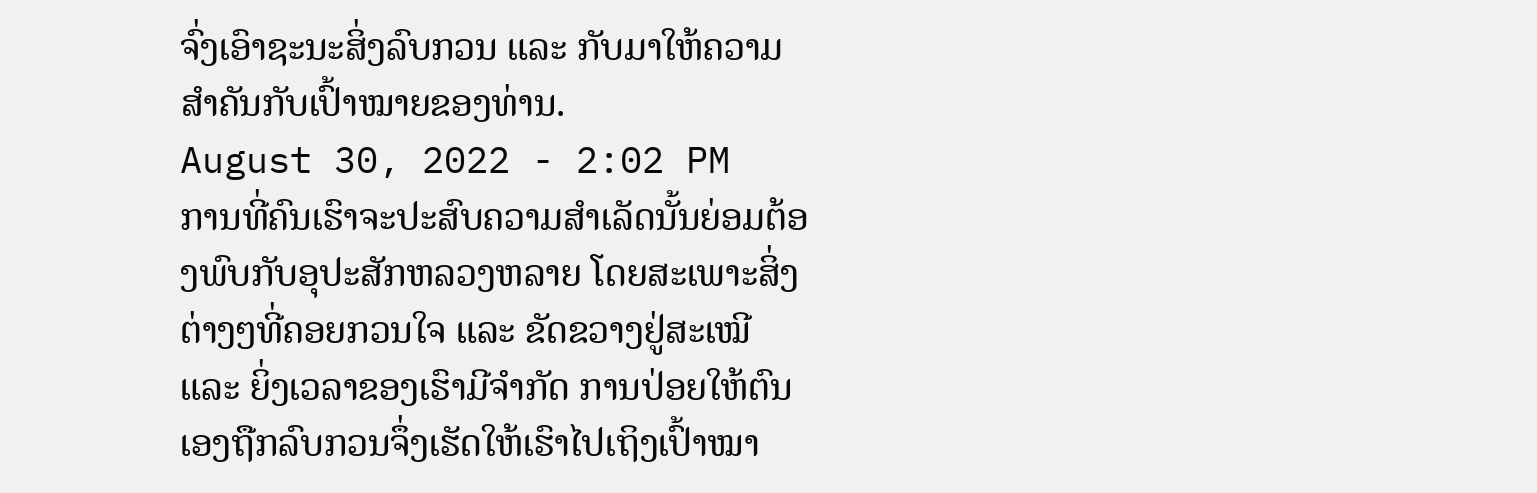ຈົ່ງເອົາຊະນະສິ່ງລົບກວນ ແລະ ກັບມາໃຫ້ຄວາມສຳຄັນກັບເປົ້າໝາຍຂອງທ່ານ.
August 30, 2022 - 2:02 PM
ການທີ່ຄົນເຮົາຈະປະສົບຄວາມສຳເລັດນັ້ນຍ່ອມຕ້ອງພົບກັບອຸປະສັກຫລວງຫລາຍ ໂດຍສະເພາະສິ່ງຕ່າງໆທີ່ຄອຍກວນໃຈ ແລະ ຂັດຂວາງຢູ່ສະເໝີ ແລະ ຍິ່ງເວລາຂອງເຮົາມີຈຳກັດ ການປ່ອຍໃຫ້ຕົນເອງຖືກລົບກວນຈຶ່ງເຮັດໃຫ້ເຮົາໄປເຖິງເປົ້າໝາ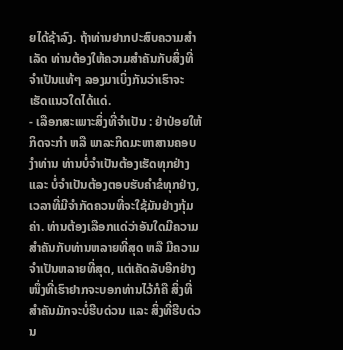ຍໄດ້ຊ້າລົງ. ຖ້າທ່ານຢາກປະສົບຄວາມສຳເລັດ ທ່ານຕ້ອງໃຫ້ຄວາມສຳຄັນກັບສິ່ງທີ່ຈຳເປັນແທ້ໆ ລອງມາເບິ່ງກັນວ່າເຮົາຈະເຮັດແນວໃດໄດ້ແດ່.
- ເລືອກສະເພາະສິ່ງທີ່ຈຳເປັນ : ຢ່າປ່ອຍໃຫ້ກິດຈະກຳ ຫລື ພາລະກິດມະຫາສານຄອບງຳທ່ານ ທ່ານບໍ່ຈຳເປັນຕ້ອງເຮັດທຸກຢ່າງ ແລະ ບໍ່ຈຳເປັນຕ້ອງຕອບຮັບຄຳຂໍທຸກຢ່າງ, ເວລາທີ່ມີຈຳກັດຄວນທີ່ຈະໃຊ້ມັນຢ່າງກຸ້ມຄ່າ. ທ່ານຕ້ອງເລືອກແດ່ວ່າອັນໃດມີຄວາມສຳຄັນກັບທ່ານຫລາຍທີ່ສຸດ ຫລື ມີຄວາມຈຳເປັນຫລາຍທີ່ສຸດ, ແຕ່ເຄັດລັບອີກຢ່າງໜຶ່ງທີ່ເຮົາຢາກຈະບອກທ່ານໄວ້ກໍຄື ສິ່ງທີ່ສຳຄັນມັກຈະບໍ່ຮີບດ່ວນ ແລະ ສິ່ງທີ່ຮີບດ່ວນ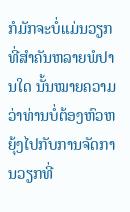ກໍມັກຈະບໍ່ແມ່ນວຽກທີ່ສຳຄັນຫລາຍພໍປານໃດ ນັ້ນໝາຍຄວາມວ່າທ່ານບໍ່ຕ້ອງຫົວຫຍຸ້ງໄປກັບການຈັດການວຽກທີ່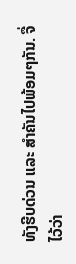ທັງຮີບດ່ວນ ແລະ ສຳຄັນໄປພ້ອມໆກັນ. ຈື່ໄວ້ວ່າ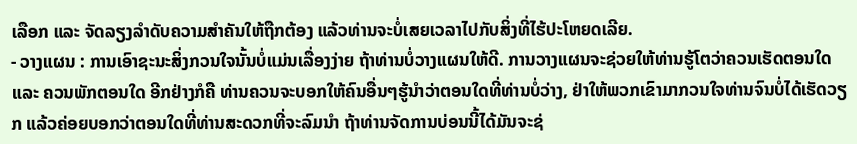ເລືອກ ແລະ ຈັດລຽງລຳດັບຄວາມສຳຄັນໃຫ້ຖືກຕ້ອງ ແລ້ວທ່ານຈະບໍ່ເສຍເວລາໄປກັບສິ່ງທີ່ໄຮ້ປະໂຫຍດເລີຍ.
- ວາງແຜນ : ການເອົາຊະນະສິ່ງກວນໃຈນັ້ນບໍ່ແມ່ນເລື່ອງງ່າຍ ຖ້າທ່ານບໍ່ວາງແຜນໃຫ້ດີ. ການວາງແຜນຈະຊ່ວຍໃຫ້ທ່ານຮູ້ໂຕວ່າຄວນເຮັດຕອນໃດ ແລະ ຄວນພັກຕອນໃດ ອີກຢ່າງກໍຄື ທ່ານຄວນຈະບອກໃຫ້ຄົນອື່ນໆຮູ້ນຳວ່າຕອນໃດທີ່ທ່ານບໍ່ວ່າງ, ຢ່າໃຫ້ພວກເຂົາມາກວນໃຈທ່ານຈົນບໍ່ໄດ້ເຮັດວຽກ ແລ້ວຄ່ອຍບອກວ່າຕອນໃດທີ່ທ່ານສະດວກທີ່ຈະລົມນຳ ຖ້າທ່ານຈັດການບ່ອນນີ້ໄດ້ມັນຈະຊ່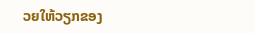ວຍໃຫ້ວຽກຂອງ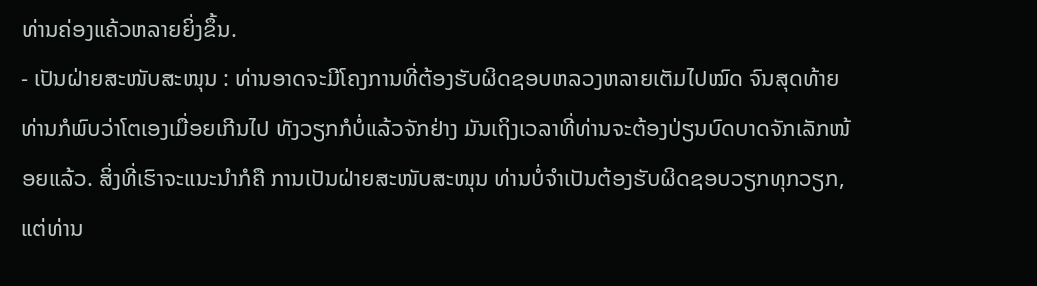ທ່ານຄ່ອງແຄ້ວຫລາຍຍິ່ງຂຶ້ນ.
- ເປັນຝ່າຍສະໜັບສະໜຸນ : ທ່ານອາດຈະມີໂຄງການທີ່ຕ້ອງຮັບຜິດຊອບຫລວງຫລາຍເຕັມໄປໝົດ ຈົນສຸດທ້າຍທ່ານກໍພົບວ່າໂຕເອງເມື່ອຍເກີນໄປ ທັງວຽກກໍບໍ່ແລ້ວຈັກຢ່າງ ມັນເຖິງເວລາທີ່ທ່ານຈະຕ້ອງປ່ຽນບົດບາດຈັກເລັກໜ້ອຍແລ້ວ. ສິ່ງທີ່ເຮົາຈະແນະນຳກໍຄື ການເປັນຝ່າຍສະໜັບສະໜຸນ ທ່ານບໍ່ຈຳເປັນຕ້ອງຮັບຜິດຊອບວຽກທຸກວຽກ, ແຕ່ທ່ານ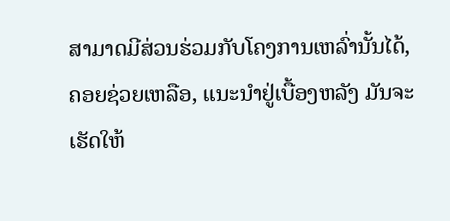ສາມາດມີສ່ວນຮ່ວມກັບໂຄງການເຫລົ່ານັ້ນໄດ້, ຄອຍຊ່ວຍເຫລືອ, ແນະນຳຢູ່ເບື້ອງຫລັງ ມັນຈະເຮັດໃຫ້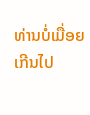ທ່ານບໍ່ເມື່ອຍເກີນໄປ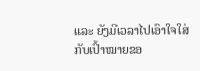ແລະ ຍັງມີເວລາໄປເອົາໃຈໃສ່ກັບເປົ້າໝາຍຂອ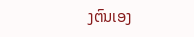ງຕົນເອງ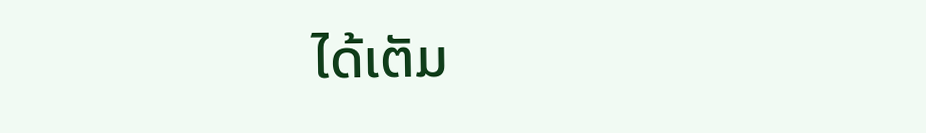ໄດ້ເຕັມ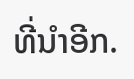ທີ່ນຳອີກ.